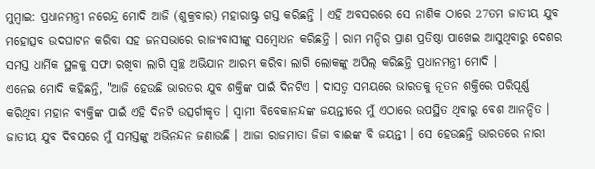ମୁମ୍ବାଇ: ପ୍ରଧାନମନ୍ତ୍ରୀ ନରେନ୍ଦ୍ର ମୋଦି ଆଜି (ଶୁକ୍ରବାର) ମହାରାଷ୍ଟ୍ର ଗସ୍ତ କରିଛନ୍ତି । ଏହି ଅବସରରେ ସେ ନାଶିକ ଠାରେ 27ତମ ଜାତୀୟ ଯୁବ ମହୋତ୍ସବ ଉଦଘାଟନ କରିବା ସହ ଜନସଭାରେ ରାଜ୍ୟବାସୀଙ୍କୁ ସମ୍ବୋଧନ କରିଛନ୍ତି । ରାମ ମନ୍ଦିର ପ୍ରାଣ ପ୍ରତିଷ୍ଠା ପାଖେଇ ଆସୁଥିବାରୁ ଦେଶର ସମସ୍ତ ଧାର୍ମିକ ସ୍ଥଳକୁ ସଫା ରଖିବା ଲାଗି ସ୍ବଚ୍ଛ ଅଭିଯାନ ଆରମ୍ଭ କରିବା ଲାଗି ଲୋକଙ୍କୁ ଅପିଲ୍ କରିଛନ୍ତି ପ୍ରଧାନମନ୍ତ୍ରୀ ମୋଦି ।
ଏନେଇ ମୋଦି କହିଛନ୍ତି, "ଆଜି ହେଉଛି ଭାରତର ଯୁବ ଶକ୍ତିଙ୍କ ପାଇଁ ଦିନଟିଏ । ଦାସତ୍ବ ସମୟରେ ଭାରତକୁ ନୂତନ ଶକ୍ତିରେ ପରିପୂର୍ଣ୍ଣ କରିଥିବା ମହାନ ବ୍ୟକ୍ତିଙ୍କ ପାଇଁ ଏହି ଦିନଟି ଉତ୍ସର୍ଗୀକୃତ । ସ୍ବାମୀ ବିବେକାନନ୍ଦଙ୍କ ଜୟନ୍ତୀରେ ମୁଁ ଏଠାରେ ଉପସ୍ଥିତ ଥିବାରୁ ବେଶ ଆନନ୍ଦିତ । ଜାତୀୟ ଯୁବ ଦିବସରେ ମୁଁ ସମସ୍ତଙ୍କୁ ଅଭିନନ୍ଦନ ଜଣାଉଛି । ଆଜା ରାଜମାତା ଜିଜା ବାଈଙ୍କ ବି ଜୟନ୍ତୀ । ସେ ହେଉଛନ୍ତି ଭାରତରେ ନାରୀ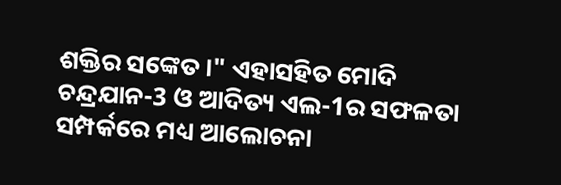ଶକ୍ତିର ସଙ୍କେତ ।" ଏହାସହିତ ମୋଦି ଚନ୍ଦ୍ରଯାନ-3 ଓ ଆଦିତ୍ୟ ଏଲ-1ର ସଫଳତା ସମ୍ପର୍କରେ ମଧ୍ୟ ଆଲୋଚନା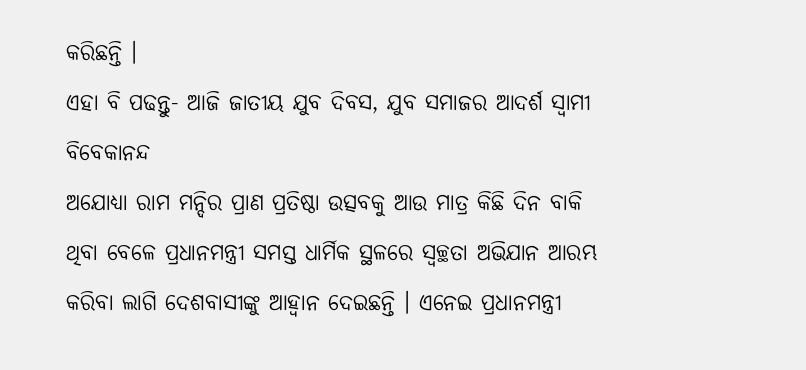କରିଛନ୍ତି ।
ଏହା ବି ପଢନ୍ତୁ- ଆଜି ଜାତୀୟ ଯୁବ ଦିବସ, ଯୁବ ସମାଜର ଆଦର୍ଶ ସ୍ବାମୀ ବିବେକାନନ୍ଦ
ଅଯୋଧ୍ୟା ରାମ ମନ୍ଦିର ପ୍ରାଣ ପ୍ରତିଷ୍ଠା ଉତ୍ସବକୁ ଆଉ ମାତ୍ର କିଛି ଦିନ ବାକି ଥିବା ବେଳେ ପ୍ରଧାନମନ୍ତ୍ରୀ ସମସ୍ତ ଧାର୍ମିକ ସ୍ଥଳରେ ସ୍ବଚ୍ଛତା ଅଭିଯାନ ଆରମ୍ଭ କରିବା ଲାଗି ଦେଶବାସୀଙ୍କୁ ଆହ୍ବାନ ଦେଇଛନ୍ତି । ଏନେଇ ପ୍ରଧାନମନ୍ତ୍ରୀ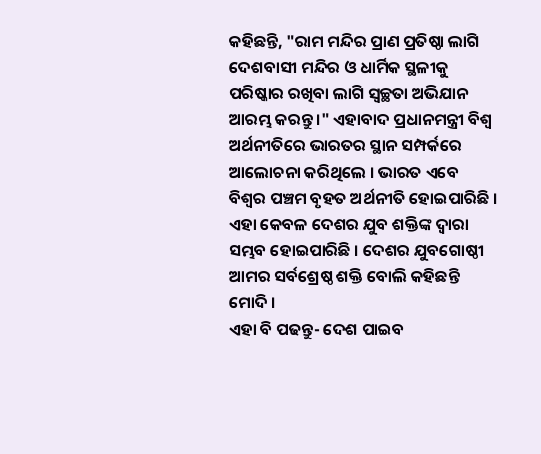କହିଛନ୍ତି, "ରାମ ମନ୍ଦିର ପ୍ରାଣ ପ୍ରତିଷ୍ଠା ଲାଗି ଦେଶବାସୀ ମନ୍ଦିର ଓ ଧାର୍ମିକ ସ୍ଥଳୀକୁ ପରିଷ୍କାର ରଖିବା ଲାଗି ସ୍ବଚ୍ଛତା ଅଭିଯାନ ଆରମ୍ଭ କରନ୍ତୁ ।" ଏହାବାଦ ପ୍ରଧାନମନ୍ତ୍ରୀ ବିଶ୍ବ ଅର୍ଥନୀତିରେ ଭାରତର ସ୍ଥାନ ସମ୍ପର୍କରେ ଆଲୋଚନା କରିଥିଲେ । ଭାରତ ଏବେ ବିଶ୍ବର ପଞ୍ଚମ ବୃହତ ଅର୍ଥନୀତି ହୋଇପାରିଛି । ଏହା କେବଳ ଦେଶର ଯୁବ ଶକ୍ତିଙ୍କ ଦ୍ବାରା ସମ୍ଭବ ହୋଇପାରିଛି । ଦେଶର ଯୁବଗୋଷ୍ଠୀ ଆମର ସର୍ବଶ୍ରେଷ୍ଠ ଶକ୍ତି ବୋଲି କହିଛନ୍ତି ମୋଦି ।
ଏହା ବି ପଢନ୍ତୁ- ଦେଶ ପାଇବ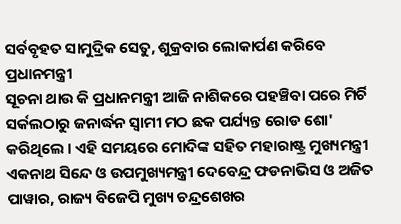ସର୍ବବୃହତ ସାମୁଦ୍ରିକ ସେତୁ, ଶୁକ୍ରବାର ଲୋକାର୍ପଣ କରିବେ ପ୍ରଧାନମନ୍ତ୍ରୀ
ସୂଚନା ଥାଉ କି ପ୍ରଧାନମନ୍ତ୍ରୀ ଆଜି ନାଶିକରେ ପହଞ୍ଚିବା ପରେ ମିର୍ଚି ସର୍କଲଠାରୁ ଜନାର୍ଦ୍ଧନ ସ୍ବାମୀ ମଠ ଛକ ପର୍ଯ୍ୟନ୍ତ ରୋଡ ଶୋ' କରିଥିଲେ । ଏହି ସମୟରେ ମୋଦିଙ୍କ ସହିତ ମହାରାଷ୍ଟ୍ର ମୁଖ୍ୟମନ୍ତ୍ରୀ ଏକନାଥ ସିନ୍ଦେ ଓ ଉପମୁଖ୍ୟମନ୍ତ୍ରୀ ଦେବେନ୍ଦ୍ର ଫଡନାଭିସ ଓ ଅଜିତ ପାୱାର, ରାଜ୍ୟ ବିଜେପି ମୁଖ୍ୟ ଚନ୍ଦ୍ରଶେଖର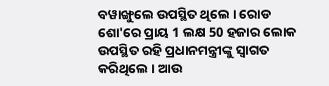ବୱାଙ୍ଖୁଲେ ଉପସ୍ଥିତ ଥିଲେ । ରୋଡ ଶୋ'ରେ ପ୍ରାୟ 1 ଲକ୍ଷ 50 ହଜାର ଲୋକ ଉପସ୍ଥିତ ରହି ପ୍ରଧାନମନ୍ତ୍ରୀଙ୍କୁ ସ୍ବାଗତ କରିଥିଲେ । ଆଉ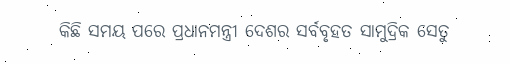କିଛି ସମୟ ପରେ ପ୍ରଧାନମନ୍ତ୍ରୀ ଦେଶର ସର୍ବବୃହତ ସାମୁଦ୍ରିକ ସେତୁ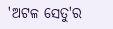'ଅଟଳ ସେତୁ'ର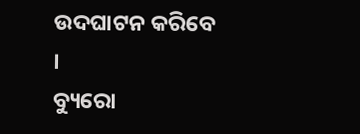ଉଦଘାଟନ କରିବେ ।
ବ୍ୟୁରୋ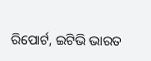ରିପୋର୍ଟ, ଇଟିଭି ଭାରତ